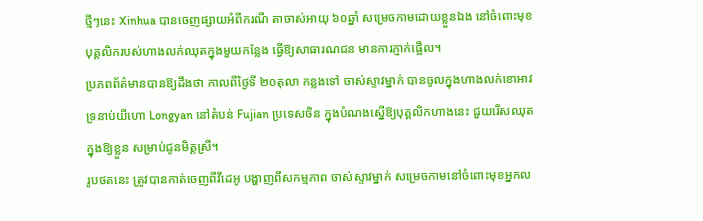ថ្មីៗនេះ Xinhua បានចេញផ្សាយអំពីករណី តាចាស់អាយុ ៦០ឆ្នាំ សម្រេចកាមដោយខ្លួនឯង នៅចំពោះមុខបុគ្គលិករបស់ហាងលក់ឈុតក្នុងមួយកន្លែង ធ្វើឱ្យសាធារណជន មានការភ្ញាក់ផ្អើល។
ប្រភពព័ត៌មានបានឱ្យដឹងថា កាលពីថ្ងៃទី ២០តុលា កន្លងទៅ ចាស់ស្ទាវម្នាក់ បានចូលក្នុងហាងលក់ខោអាវទ្រនាប់យីហោ Longyan នៅតំបន់ Fujian ប្រទេសចិន ក្នុងបំណងស្នើឱ្យបុគ្គលិកហាងនេះ ជួយរើសឈុតក្នុងឱ្យខ្លួន សម្រាប់ជូនមិត្ដស្រី។
រូបថតនេះ ត្រូវបានកាត់ចេញពីវីដេអូ បង្ហាញពីសកម្មភាព ចាស់ស្ទាវម្នាក់ សម្រេចកាមនៅចំពោះមុខអ្នកល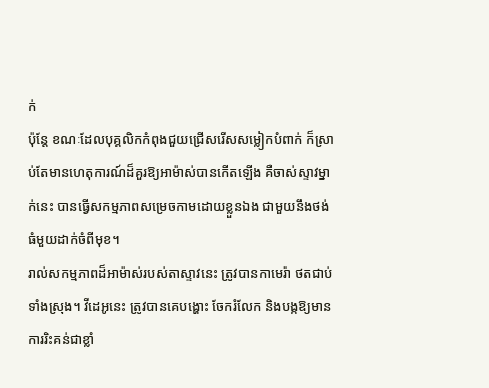ក់
ប៉ុន្ដែ ខណៈដែលបុគ្គលិកកំពុងជួយជ្រើសរើសសម្លៀកបំពាក់ ក៏ស្រាប់តែមានហេតុការណ៍ដ៏គួរឱ្យអាម៉ាស់បានកើតឡើង គឺចាស់ស្ទាវម្នាក់នេះ បានធ្វើសកម្មភាពសម្រេចកាមដោយខ្លួនឯង ជាមួយនឹងថង់ធំមួយដាក់ចំពីមុខ។
រាល់សកម្មភាពដ៏អាម៉ាស់របស់តាស្ទាវនេះ ត្រូវបានកាមេរ៉ា ថតជាប់ទាំងស្រុង។ វីដេអូនេះ ត្រូវបានគេបង្ហោះ ចែករំលែក និងបង្កឱ្យមានការរិះគន់ជាខ្លាំ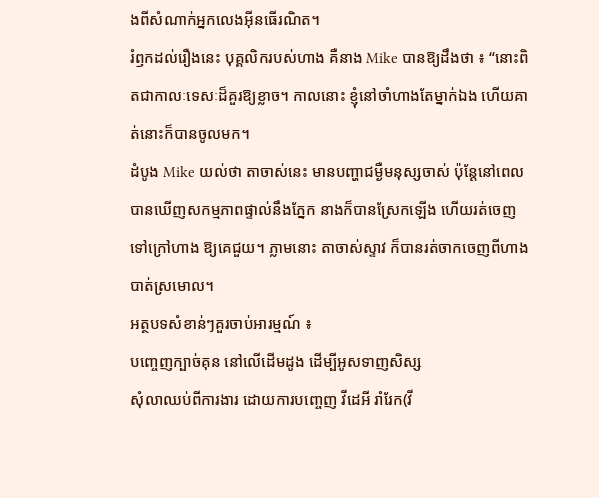ងពីសំណាក់អ្នកលេងអ៊ីនធើរណិត។
រំឭកដល់រឿងនេះ បុគ្គលិករបស់ហាង គឺនាង Mike បានឱ្យដឹងថា ៖ “នោះពិតជាកាលៈទេសៈដ៏គួរឱ្យខ្លាច។ កាលនោះ ខ្ញុំនៅចាំហាងតែម្នាក់ឯង ហើយគាត់នោះក៏បានចូលមក។
ដំបូង Mike យល់ថា តាចាស់នេះ មានបញ្ហាជម្ងឺមនុស្សចាស់ ប៉ុន្ដែនៅពេលបានឃើញសកម្មភាពផ្ទាល់នឹងភ្នែក នាងក៏បានស្រែកឡើង ហើយរត់ចេញទៅក្រៅហាង ឱ្យគេជួយ។ ភ្លាមនោះ តាចាស់ស្ទាវ ក៏បានរត់ចាកចេញពីហាង បាត់ស្រមោល។
អត្ថបទសំខាន់ៗគួរចាប់អារម្មណ៍ ៖
បញ្ចេញក្បាច់គុន នៅលើដើមដូង ដើម្បីអូសទាញសិស្ស
សុំលាឈប់ពីការងារ ដោយការបញ្ចេញ វីដេអី រាំរែក(វី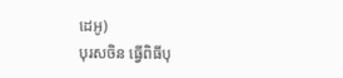ដេអូ)
បុរសចិន ធ្វើពិធីបុ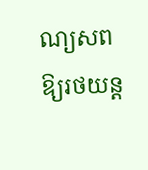ណ្យសព ឱ្យរថយន្ដ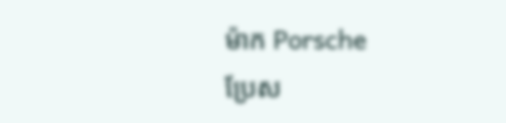ម៉ាក Porsche
ប្រែស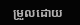ម្រួលដោយ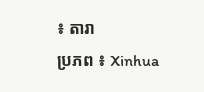៖ តារា
ប្រភព ៖ Xinhua